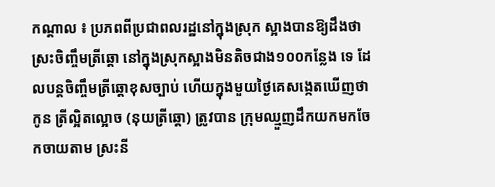កណ្ដាល ៖ ប្រភពពីប្រជាពលរដ្ឋនៅក្នុងស្រុក ស្អាងបានឱ្យដឹងថា ស្រះចិញ្ចឹមត្រីឆ្ដោ នៅក្នុងស្រុកស្អាងមិនតិចជាង១០០កន្លែង ទេ ដែលបន្ដចិញ្ចឹមត្រីឆ្ដោខុសច្បាប់ ហើយក្នុងមួយថ្ងៃគេសង្កេតឃើញថា កូន ត្រីល្អិតល្អោច (នុយត្រីឆ្ដោ) ត្រូវបាន ក្រុមឈ្មួញដឹកយកមកចែកចាយតាម ស្រះនី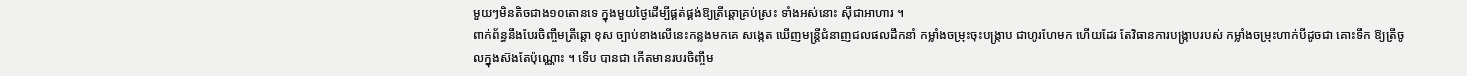មួយៗមិនតិចជាង១០តោនទេ ក្នុងមួយថ្ងៃដើម្បីផ្គត់ផ្គង់ឱ្យត្រីឆ្ដោគ្រប់ស្រះ ទាំងអស់នោះ ស៊ីជាអាហារ ។
ពាក់ព័ន្ធនឹងបែរចិញ្ចឹមត្រីឆ្ដោ ខុស ច្បាប់ខាងលើនេះកន្លងមកគេ សង្កេត ឃើញមន្ដ្រីជំនាញជលផលដឹកនាំ កម្លាំងចម្រុះចុះបង្ក្រាប ជាហូរហែមក ហើយដែរ តែវិធានការបង្ក្រាបរបស់ កម្លាំងចម្រុះហាក់បីដូចជា គោះទឹក ឱ្យត្រីចូលក្នុងស៊ងតែប៉ុណ្ណោះ ។ ទើប បានជា កើតមានរបរចិញ្ចឹម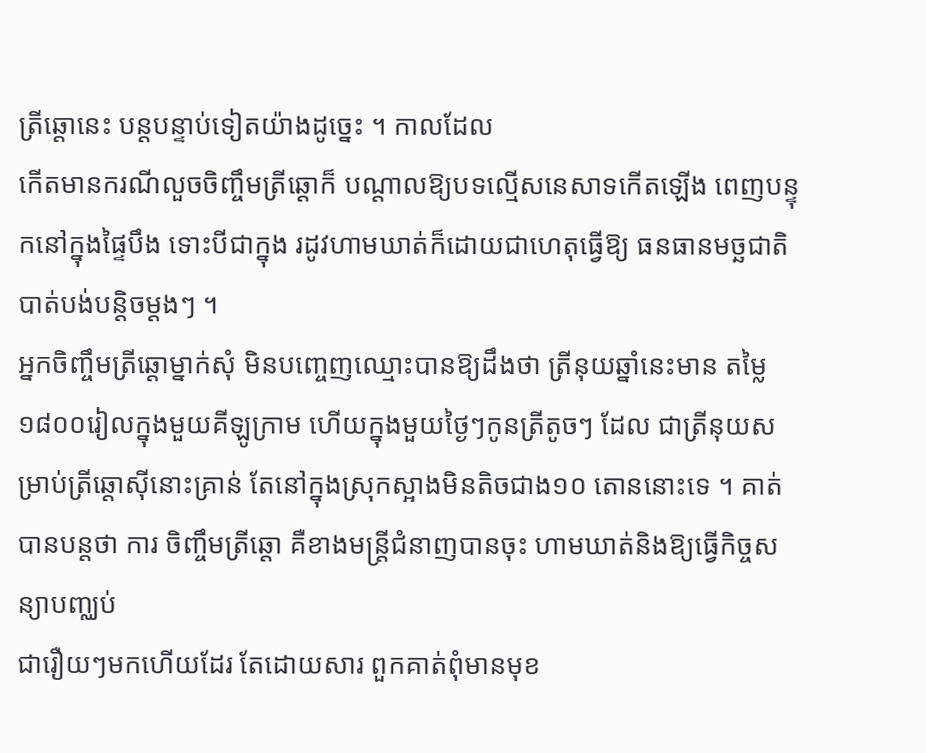ត្រីឆ្ដោនេះ បន្ដបន្ទាប់ទៀតយ៉ាងដូច្នេះ ។ កាលដែល
កើតមានករណីលួចចិញ្ចឹមត្រីឆ្ដោក៏ បណ្ដាលឱ្យបទល្មើសនេសាទកើតឡើង ពេញបន្ទុកនៅក្នុងផ្ទៃបឹង ទោះបីជាក្នុង រដូវហាមឃាត់ក៏ដោយជាហេតុធ្វើឱ្យ ធនធានមច្ឆជាតិបាត់បង់បន្ដិចម្ដងៗ ។
អ្នកចិញ្ចឹមត្រីឆ្ដោម្នាក់សុំ មិនបញ្ចេញឈ្មោះបានឱ្យដឹងថា ត្រីនុយឆ្នាំនេះមាន តម្លៃ១៨០០រៀលក្នុងមួយគីឡូក្រាម ហើយក្នុងមួយថ្ងៃៗកូនត្រីតូចៗ ដែល ជាត្រីនុយសម្រាប់ត្រីឆ្ដោស៊ីនោះគ្រាន់ តែនៅក្នុងស្រុកស្អាងមិនតិចជាង១០ តោននោះទេ ។ គាត់បានបន្ដថា ការ ចិញ្ចឹមត្រីឆ្ដោ គឺខាងមន្ដ្រីជំនាញបានចុះ ហាមឃាត់និងឱ្យធ្វើកិច្ចសន្យាបញ្ឈប់
ជារឿយៗមកហើយដែរ តែដោយសារ ពួកគាត់ពុំមានមុខ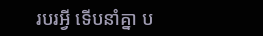របរអ្វី ទើបនាំគ្នា ប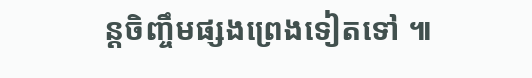ន្ដចិញ្ចឹមផ្សងព្រេងទៀតទៅ ៕